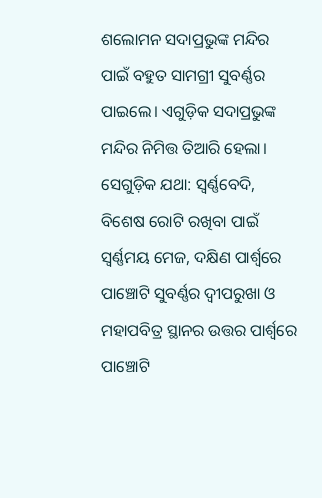ଶଲୋମନ ସଦାପ୍ରଭୁଙ୍କ ମନ୍ଦିର ପାଇଁ ବହୁତ ସାମଗ୍ରୀ ସୁବର୍ଣ୍ଣର ପାଇଲେ। ଏଗୁଡ଼ିକ ସଦାପ୍ରଭୁଙ୍କ ମନ୍ଦିର ନିମିତ୍ତ ତିଆରି ହେଲା। ସେଗୁଡ଼ିକ ଯଥା: ସ୍ୱର୍ଣ୍ଣବେଦି, ବିଶେଷ ରୋଟି ରଖିବା ପାଇଁ ସ୍ୱର୍ଣ୍ଣମୟ ମେଜ, ଦକ୍ଷିଣ ପାର୍ଶ୍ୱରେ ପାଞ୍ଚୋଟି ସୁବର୍ଣ୍ଣର ଦ୍ୱୀପରୁଖା ଓ ମହାପବିତ୍ର ସ୍ଥାନର ଉତ୍ତର ପାର୍ଶ୍ୱରେ ପାଞ୍ଚୋଟି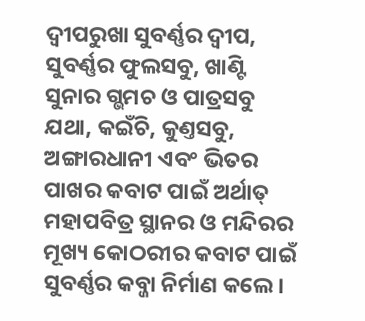ଦ୍ୱୀପରୁଖା ସୁବର୍ଣ୍ଣର ଦ୍ୱୀପ, ସୁବର୍ଣ୍ଣର ଫୁଲସବୁ, ଖାଣ୍ଟି ସୁନାର ଗ୍ଭମଚ ଓ ପାତ୍ରସବୁ ଯଥା, କଇଁଚି, କୁଣ୍ତସବୁ, ଅଙ୍ଗାରଧାନୀ ଏବଂ ଭିତର ପାଖର କବାଟ ପାଇଁ ଅର୍ଥାତ୍ ମହାପବିତ୍ର ସ୍ଥାନର ଓ ମନ୍ଦିରର ମୂଖ୍ୟ କୋଠରୀର କବାଟ ପାଇଁ ସୁବର୍ଣ୍ଣର କବ୍ଜା ନିର୍ମାଣ କଲେ।